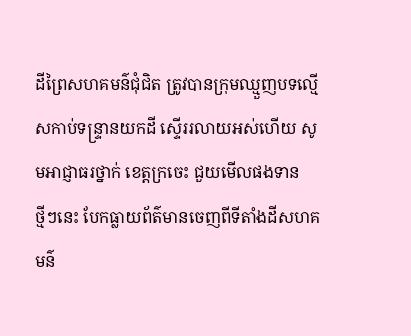ដីព្រៃសហគមន៌ជុំជិត ត្រូវបានក្រុមឈ្មួញបទល្មើសកាប់ទន្ទ្រានយកដី ស្ទើររលាយអស់ហើយ សូមអាជ្ញាធរថ្នាក់ ខេត្តក្រចេះ ជួយមើលផងទាន
ថ្មីៗនេះ បែកធ្លាយព័ត៌មានចេញពីទីតាំងដីសហគមន៌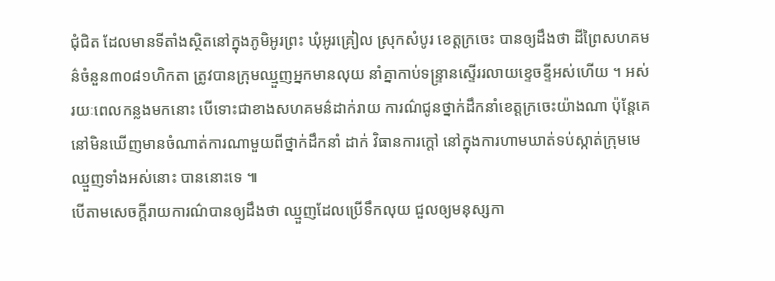ជុំជិត ដែលមានទីតាំងស្ថិតនៅក្នុងភូមិអូរព្រះ ឃុំអូរគ្រៀល ស្រុកសំបូរ ខេត្តក្រចេះ បានឲ្យដឹងថា ដីព្រៃសហគមន៌ចំនួន៣០៨១ហិកតា ត្រូវបានក្រុមឈ្មួញអ្នកមានលុយ នាំគ្នាកាប់ទន្ទ្រានស្ទើររលាយខ្ទេចខ្ទីអស់ហើយ ។ អស់រយៈពេលកន្លងមកនោះ បើទោះជាខាងសហគមន៌ដាក់រាយ ការណ៌ជូនថ្នាក់ដឹកនាំខេត្តក្រចេះយ៉ាងណា ប៉ុន្តែគេនៅមិនឃើញមានចំណាត់ការណាមួយពីថ្នាក់ដឹកនាំ ដាក់ វិធានការក្តៅ នៅក្នុងការហាមឃាត់ទប់ស្កាត់ក្រុមមេឈ្មួញទាំងអស់នោះ បាននោះទេ ៕
បើតាមសេចក្តីរាយការណ៌បានឲ្យដឹងថា ឈ្មួញដែលប្រើទឹកលុយ ជួលឲ្យមនុស្សកា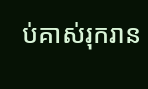ប់គាស់រុករាន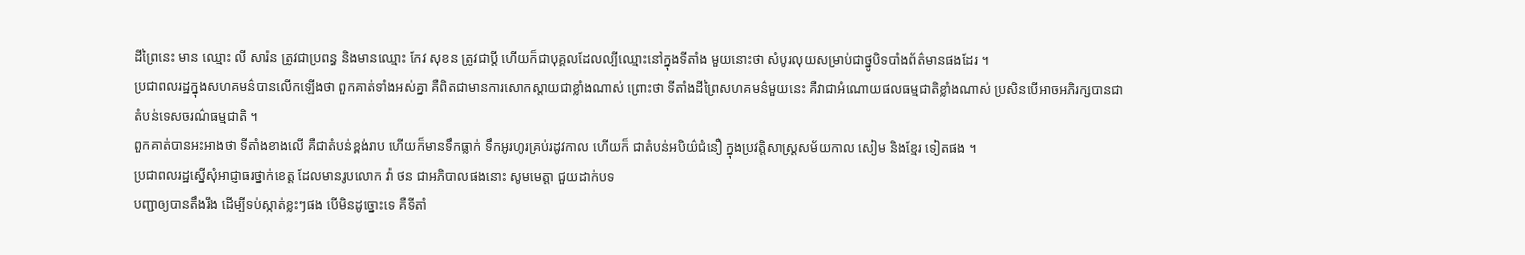ដីព្រៃនេះ មាន ឈ្មោះ លី សារ៉ន ត្រូវជាប្រពន្ធ និងមានឈ្មោះ កែវ សុខន ត្រូវជាប្តី ហើយក៏ជាបុគ្គលដែលល្បីឈ្មោះនៅក្នុងទីតាំង មួយនោះថា សំបូរលុយសម្រាប់ជាថ្នូបិទបាំងព័ត៌មានផងដែរ ។
ប្រជាពលរដ្ឋក្នុងសហគមន៌បានលើកឡើងថា ពួកគាត់ទាំងអស់គ្នា គឺពិតជាមានការសោកស្តាយជាខ្លាំងណាស់ ព្រោះថា ទីតាំងដីព្រៃសហគមន៌មួយនេះ គឺវាជាអំណោយផលធម្មជាតិខ្លាំងណាស់ ប្រសិនបើអាចអភិរក្សបានជា
តំបន់ទេសចរណ៌ធម្មជាតិ ។
ពួកគាត់បានអះអាងថា ទីតាំងខាងលើ គឺជាតំបន់ខ្ពង់រាប ហើយក៏មានទឹកធ្លាក់ ទឹកអូរហូរគ្រប់រដូវកាល ហើយក៏ ជាតំបន់អបិយ៌ជំនឿ ក្នុងប្រវត្តិសាស្ត្រសម័យកាល សៀម និងខ្មែរ ទៀតផង ។
ប្រជាពលរដ្ឋស្នើសុំអាជ្ញាធរថ្នាក់ខេត្ត ដែលមានរូបលោក វ៉ា ថន ជាអភិបាលផងនោះ សូមមេត្តា ជួយដាក់បទ
បញ្ជាឲ្យបានតឹងរឹង ដើម្បីទប់ស្កាត់ខ្លះៗផង បើមិនដូច្នោះទេ គឺទីតាំ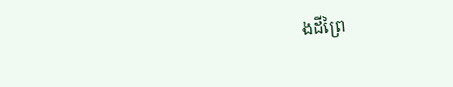ងដីព្រៃ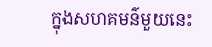ក្នុងសហគមន៌មួយនេះ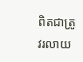ពិតជាត្រូវរលាយ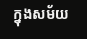ក្នុងសម័យ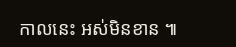កាលនេះ អស់មិនខាន ៕